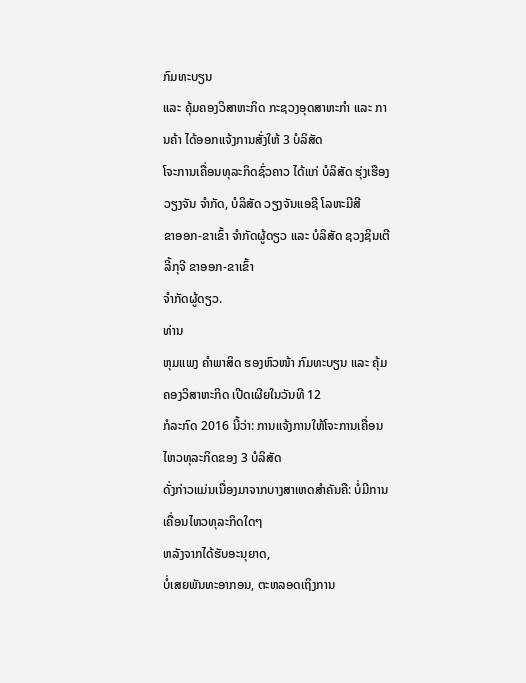ກົມທະບຽນ
ແລະ ຄຸ້ມຄອງວິສາຫະກິດ ກະຊວງອຸດສາຫະກຳ ແລະ ການຄ້າ ໄດ້ອອກແຈ້ງການສັ່ງໃຫ້ 3 ບໍລິສັດ
ໂຈະການເຄື່ອນທຸລະກິດຊົ່ວຄາວ ໄດ້ແກ່ ບໍລິສັດ ຮຸ່ງເຮືອງວຽງຈັນ ຈຳກັດ, ບໍລິສັດ ວຽງຈັນແອຊີ ໂລຫະມີສີ
ຂາອອກ-ຂາເຂົ້າ ຈຳກັດຜູ້ດຽວ ແລະ ບໍລິສັດ ຊວງຊິນເຕີລີ້ກຸຈີ ຂາອອກ-ຂາເຂົ້າ
ຈຳກັດຜູ້ດຽວ.
ທ່ານ
ຫຸມແພງ ຄຳພາສິດ ຮອງຫົວໜ້າ ກົມທະບຽນ ແລະ ຄຸ້ມຄອງວິສາຫະກິດ ເປີດເຜີຍໃນວັນທີ 12
ກໍລະກົດ 2016 ນີ້ວ່າ: ການແຈ້ງການໃຫ້ໂຈະການເຄື່ອນໄຫວທຸລະກິດຂອງ 3 ບໍລິສັດ
ດັ່ງກ່າວແມ່ນເນື່ອງມາຈາກບາງສາເຫດສຳຄັນຄື: ບໍ່ມີການເຄື່ອນໄຫວທຸລະກິດໃດໆ
ຫລັງຈາກໄດ້ຮັບອະນຸຍາດ,
ບໍ່ເສຍພັນທະອາກອນ, ຕະຫລອດເຖິງການ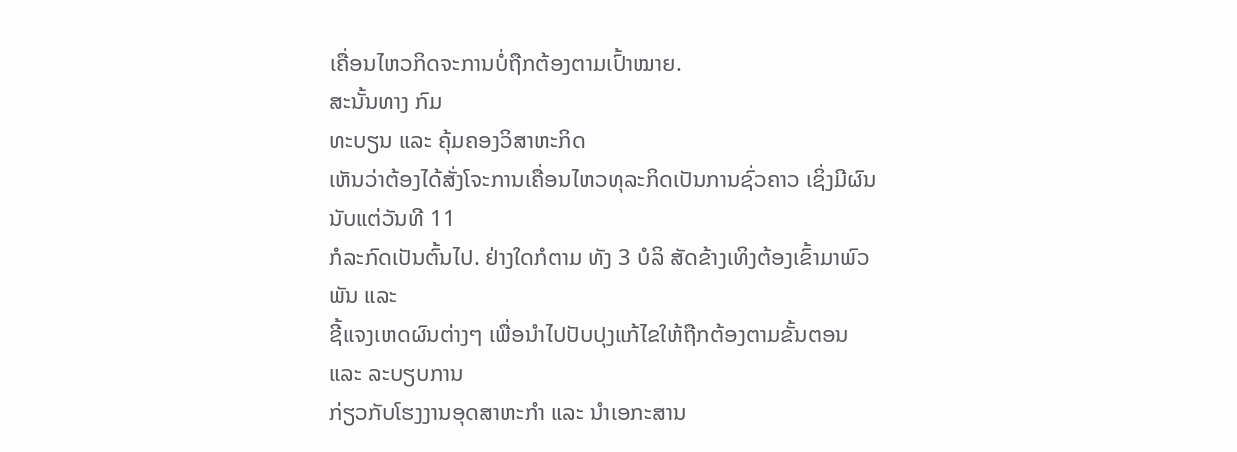ເຄື່ອນໄຫວກິດຈະການບໍ່ຖືກຕ້ອງຕາມເປົ້າໝາຍ.
ສະນັ້ນທາງ ກົມ
ທະບຽນ ແລະ ຄຸ້ມຄອງວິສາຫະກິດ
ເຫັນວ່າຕ້ອງໄດ້ສັ່ງໂຈະການເຄື່ອນໄຫວທຸລະກິດເປັນການຊົ່ວຄາວ ເຊິ່ງມີຜົນນັບແຕ່ວັນທີ 11
ກໍລະກົດເປັນຕົ້ນໄປ. ຢ່າງໃດກໍຕາມ ທັງ 3 ບໍລິ ສັດຂ້າງເທິງຕ້ອງເຂົ້າມາພົວພັນ ແລະ
ຊີ້ແຈງເຫດຜົນຕ່າງໆ ເພື່ອນຳໄປປັບປຸງແກ້ໄຂໃຫ້ຖືກຕ້ອງຕາມຂັ້ນຕອນ ແລະ ລະບຽບການ
ກ່ຽວກັບໂຮງງານອຸດສາຫະກຳ ແລະ ນຳເອກະສານ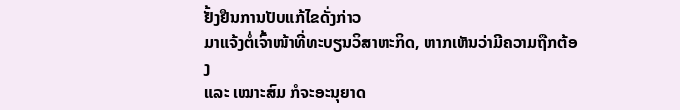ຢັ້ງຢືນການປັບແກ້ໄຂດັ່ງກ່າວ
ມາແຈ້ງຕໍ່ເຈົ້າໜ້າທີ່ທະບຽນວິສາຫະກິດ, ຫາກເຫັນວ່າມີຄວາມຖືກຕ້ອງ
ແລະ ເໝາະສົມ ກໍຈະອະນຸຍາດ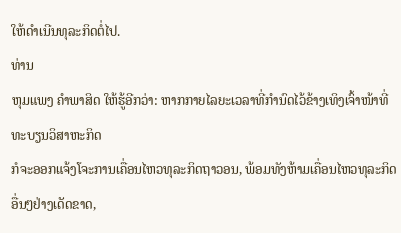ໃຫ້ດຳເນີນທຸລະກິດຕໍ່ໄປ.
ທ່ານ
ຫຸມແພງ ຄຳພາສິດ ໃຫ້ຮູ້ອີກວ່າ: ຫາກກາຍໄລຍະເວລາທີ່ກຳນົດໄວ້ຂ້າງເທິງເຈົ້າໜ້າທີ່ທະບຽນວິສາຫະກິດ
ກໍຈະອອກແຈ້ງໂຈະການເຄື່ອນໄຫວທຸລະກິດຖາວອນ, ພ້ອມທັງຫ້າມເຄື່ອນໄຫວທຸລະກິດອື່ນໆຢ່າງເດັດຂາດ,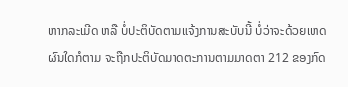ຫາກລະເມີດ ຫລື ບໍ່ປະຕິບັດຕາມແຈ້ງການສະບັບນີ້ ບໍ່ວ່າຈະດ້ວຍເຫດ
ຜົນໃດກໍຕາມ ຈະຖືກປະຕິບັດມາດຕະການຕາມມາດຕາ 212 ຂອງກົດ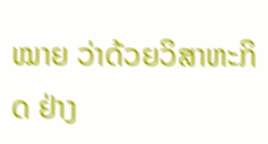ໝາຍ ວ່າດ້ວຍວິສາຫະກິດ ຢ່າງ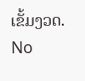ເຂັ້ມງວດ.
No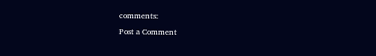comments:
Post a Comment